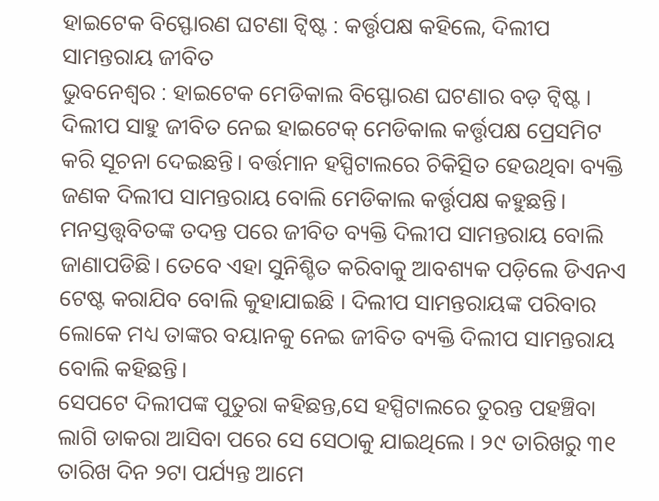ହାଇଟେକ ବିସ୍ଫୋରଣ ଘଟଣା ଟ୍ୱିଷ୍ଟ : କର୍ତ୍ତୃପକ୍ଷ କହିଲେ, ଦିଲୀପ ସାମନ୍ତରାୟ ଜୀବିତ
ଭୁବନେଶ୍ୱର : ହାଇଟେକ ମେଡିକାଲ ବିସ୍ଫୋରଣ ଘଟଣାର ବଡ଼ ଟ୍ବିଷ୍ଟ । ଦିଲୀପ ସାହୁ ଜୀବିତ ନେଇ ହାଇଟେକ୍ ମେଡିକାଲ କର୍ତ୍ତୃପକ୍ଷ ପ୍ରେସମିଟ କରି ସୂଚନା ଦେଇଛନ୍ତି। ବର୍ତ୍ତମାନ ହସ୍ପିଟାଲରେ ଚିକିତ୍ସିତ ହେଉଥିବା ବ୍ୟକ୍ତି ଜଣକ ଦିଲୀପ ସାମନ୍ତରାୟ ବୋଲି ମେଡିକାଲ କର୍ତ୍ତୃପକ୍ଷ କହୁଛନ୍ତି। ମନସ୍ତତ୍ତ୍ବବିତଙ୍କ ତଦନ୍ତ ପରେ ଜୀବିତ ବ୍ୟକ୍ତି ଦିଲୀପ ସାମନ୍ତରାୟ ବୋଲି ଜାଣାପଡିଛି। ତେବେ ଏହା ସୁନିଶ୍ଚିତ କରିବାକୁ ଆବଶ୍ୟକ ପଡ଼ିଲେ ଡିଏନଏ ଟେଷ୍ଟ କରାଯିବ ବୋଲି କୁହାଯାଇଛି । ଦିଲୀପ ସାମନ୍ତରାୟଙ୍କ ପରିବାର ଲୋକେ ମଧ୍ୟ ତାଙ୍କର ବୟାନକୁ ନେଇ ଜୀବିତ ବ୍ୟକ୍ତି ଦିଲୀପ ସାମନ୍ତରାୟ ବୋଲି କହିଛନ୍ତି।
ସେପଟେ ଦିଲୀପଙ୍କ ପୁତୁରା କହିଛନ୍ତ,ସେ ହସ୍ପିଟାଲରେ ତୁରନ୍ତ ପହଞ୍ଚିବା ଲାଗି ଡାକରା ଆସିବା ପରେ ସେ ସେଠାକୁ ଯାଇଥିଲେ । ୨୯ ତାରିଖରୁ ୩୧ ତାରିଖ ଦିନ ୨ଟା ପର୍ଯ୍ୟନ୍ତ ଆମେ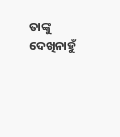ତାଙ୍କୁ ଦେଖିନାହୁଁ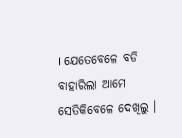। ଯେତେବେଳେ ବଡି ବାହାରିଲା ଆମେ ସେତିକିବେଳେ ଦେଖିଲୁ ।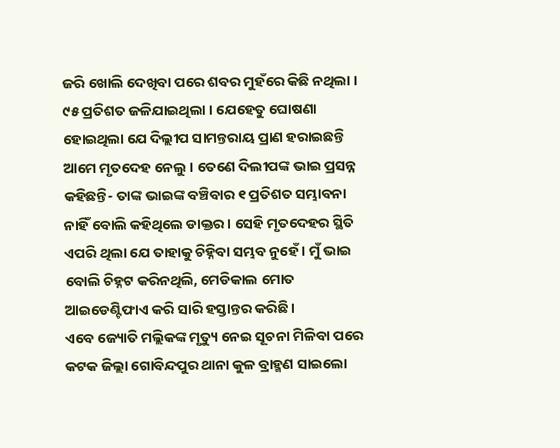ଜରି ଖୋଲି ଦେଖିବା ପରେ ଶବର ମୁହଁରେ କିଛି ନଥିଲା । ୯୫ ପ୍ରତିଶତ ଜଳିଯାଇଥିଲା । ଯେହେତୁ ଘୋଷଣା ହୋଇଥିଲା ଯେ ଦିଲ୍ଲୀପ ସାମନ୍ତରାୟ ପ୍ରାଣ ହରାଇଛନ୍ତି ଆମେ ମୃତଦେହ ନେଲୁ । ତେଣେ ଦିଲୀପଙ୍କ ଭାଇ ପ୍ରସନ୍ନ କହିଛନ୍ତି- ତାଙ୍କ ଭାଇଙ୍କ ବଞ୍ଚିବାର ୧ ପ୍ରତିଶତ ସମ୍ଭାବନା ନାହିଁ ବୋଲି କହିଥିଲେ ଡାକ୍ତର । ସେହି ମୃତଦେହର ସ୍ଥିତି ଏପରି ଥିଲା ଯେ ତାହାକୁ ଚିହ୍ନିବା ସମ୍ଭବ ନୁହେଁ । ମୁଁ ଭାଇ ବୋଲି ଚିହ୍ନଟ କରିନଥିଲି, ମେଡିକାଲ ମୋତ ଆଇଡେଣ୍ଟିଫାଏ କରି ସାରି ହସ୍ତାନ୍ତର କରିଛି ।
ଏବେ ଜ୍ୟୋତି ମଲ୍ଲିକଙ୍କ ମୃତ୍ୟୁ ନେଇ ସୂଚନା ମିଳିବା ପରେ କଟକ ଜିଲ୍ଲା ଗୋବିନ୍ଦପୁର ଥାନା କୁଳ ବ୍ରାହ୍ମଣ ସାଇଲୋ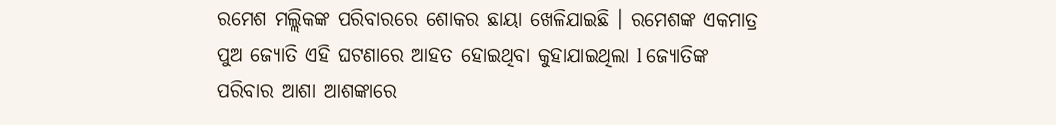ରମେଶ ମଲ୍ଲିକଙ୍କ ପରିବାରରେ ଶୋକର ଛାୟା ଖେଳିଯାଇଛି । ରମେଶଙ୍କ ଏକମାତ୍ର ପୁଅ ଜ୍ୟୋତି ଏହି ଘଟଣାରେ ଆହତ ହୋଇଥିବା କୁହାଯାଇଥିଲା l ଜ୍ୟୋତିଙ୍କ ପରିବାର ଆଶା ଆଶଙ୍କାରେ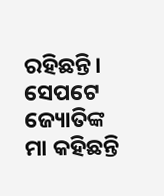ରହିଛନ୍ତି। ସେପଟେ ଜ୍ୟୋତିଙ୍କ ମା କହିଛନ୍ତି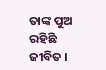ତାଙ୍କ ପୁଅ ରହିଛି ଜୀବିତ ।